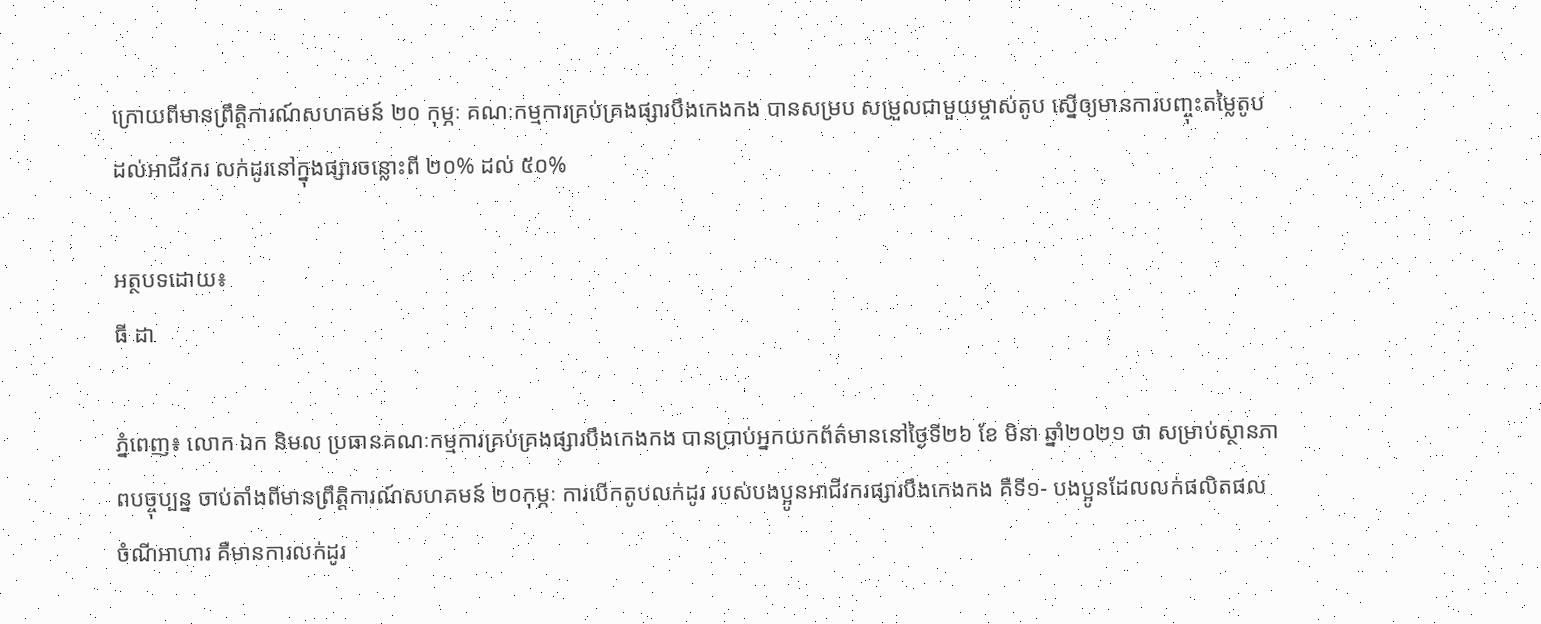ក្រោយពីមានព្រឹត្តិការណ៍សហគមន៍ ២០ កុម្ភៈ គណៈកម្មការគ្រប់គ្រងផ្សារបឹងកេងកង បានសម្រប សម្រួលជាមួយម្ចាស់តូប ស្នើឲ្យមានការបញ្ចុះតម្លៃតូបដល់អាជីវករ លក់ដូរនៅក្នុងផ្សារចន្លោះពី ២០% ដល់ ៥០%

អត្ថបទដោយ៖
ធី ដា

ភ្នំពេញ៖ លោក ឯក និមល ប្រធានគណៈកម្មការគ្រប់គ្រងផ្សារបឹងកេងកង បានប្រាប់អ្នកយកព័ត៌មាននៅថ្ងៃទី២៦ ខែ មិនា ឆ្នាំ២០២១ ថា សម្រាប់ស្ថានភាពបច្ចុប្បន្ន ចាប់តាំងពីមានព្រឹត្តិការណ៍សហគមន៍ ២០កុម្ភៈ ការបើកតូបលក់ដូរ របស់បងប្អូនអាជីវករផ្សារបឹងកេងកង គឺទី១- បងប្អូនដែលលក់ផលិតផលចំណីអាហារ គឺមានការលក់ដូរ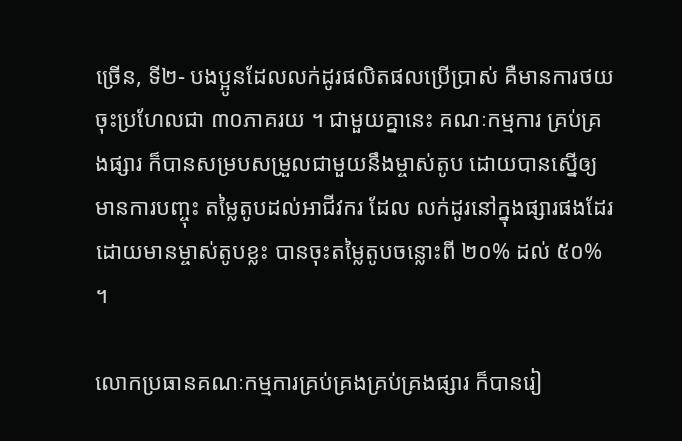ច្រើន, ទី២- បងប្អូនដែលលក់ដូរផលិតផលប្រើប្រាស់ គឺមានការថយចុះប្រហែលជា ៣០ភាគរយ ។ ជាមួយគ្នានេះ គណៈកម្មការ គ្រប់គ្រងផ្សារ ក៏បានសម្របសម្រួលជាមួយនឹងម្ចាស់តូប ដោយបានស្នើឲ្យមានការបញ្ចុះ តម្លៃតូបដល់អាជីវករ ដែល លក់ដូរនៅក្នុងផ្សារផងដែរ ដោយមានម្ចាស់តូបខ្លះ បានចុះតម្លៃតូបចន្លោះពី ២០% ដល់ ៥០% ។

លោកប្រធានគណៈកម្មការគ្រប់គ្រងគ្រប់គ្រងផ្សារ ក៏បានរៀ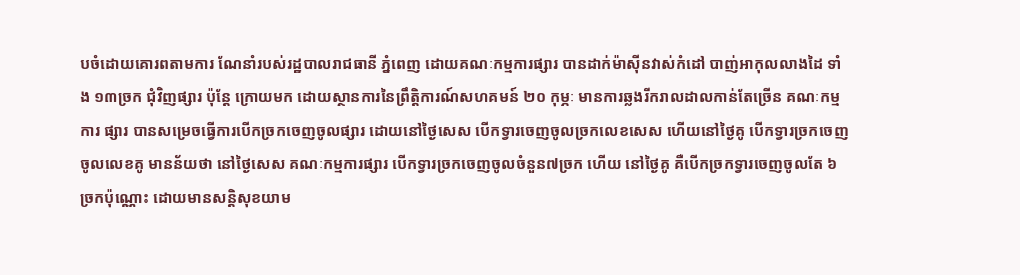បចំដោយគោរពតាមការ ណែនាំរបស់រដ្ឋបាលរាជធានី ភ្នំពេញ ដោយគណៈកម្មការផ្សារ បានដាក់ម៉ាស៊ីនវាស់កំដៅ បាញ់អាកុលលាងដៃ ទាំង ១៣ច្រក ជុំវិញផ្សារ ប៉ុន្តែ ក្រោយមក ដោយស្ថានការនៃព្រឹត្តិការណ៍សហគមន៍ ២០ កុម្ភៈ មានការឆ្លងរីករាលដាលកាន់តែច្រើន គណៈកម្មការ ផ្សារ បានសម្រេចធ្វើការបើកច្រកចេញចូលផ្សារ ដោយនៅថ្ងៃសេស បើកទ្វារចេញចូលច្រកលេខសេស ហើយនៅថ្ងៃគូ បើកទ្វារច្រកចេញចូលលេខគូ មានន័យថា នៅថ្ងៃសេស គណៈកម្មការផ្សារ បើកទ្វារច្រកចេញចូលចំនួន៧ច្រក ហើយ នៅថ្ងៃគូ គឺបើកច្រកទ្វារចេញចូលតែ ៦ច្រកប៉ុណ្ណោះ ដោយមានសន្តិសុខយាម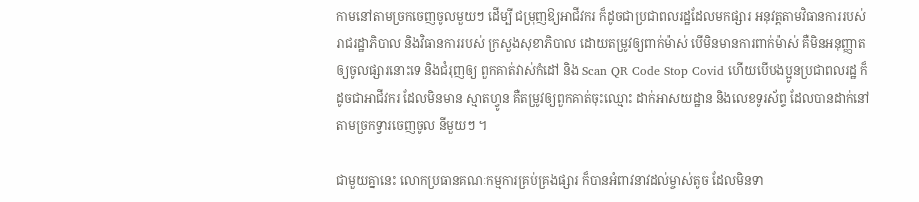កាមនៅតាមច្រកចេញចូលមួយៗ ដើម្បី ជម្រុញឱ្យអាជីវករ ក៏ដូចជាប្រជាពលរដ្ឋដែលមកផ្សារ អនុវត្តតាមវិធានការរបស់រាជរដ្ឋាភិបាល និងវិធានការរបស់ ក្រសួងសុខាភិបាល ដោយតម្រូវឲ្យពាក់ម៉ាស់ បើមិនមានការពាក់ម៉ាស់ គឺមិនអនុញ្ញាតឲ្យចូលផ្សារនោះទេ និងជំរុញឲ្យ ពួកគាត់វាស់កំដៅ និង Scan QR Code Stop Covid ហើយបើបងប្អូនប្រជាពលរដ្ឋ ក៏ដូចជាអាជីវករ ដែលមិនមាន ស្មាតហ្វូន គឺតម្រូវឲ្យពួកគាត់ចុះឈ្មោះ ដាក់អាសយដ្ឋាន និងលេខទូរស័ព្ទ ដែលបានដាក់នៅតាមច្រកទ្វារចេញចូល នីមួយៗ ។

ជាមួយគ្នានេះ លោកប្រធានគណៈកម្មការគ្រប់គ្រងផ្សារ ក៏បានអំពាវនាវដល់ម្ចាស់តូច ដែលមិនទា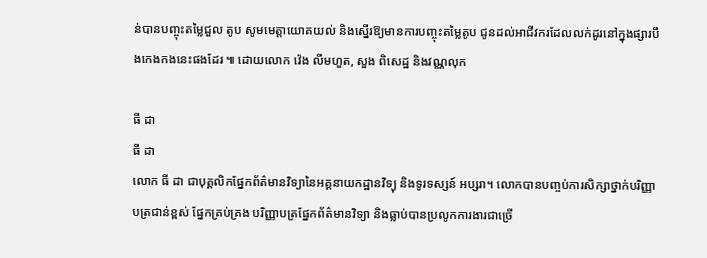ន់បានបញ្ចុះតម្លៃជួល តូប សូមមេត្តាយោគយល់ និងស្នើរឱ្យមានការបញ្ចុះតម្លៃតូប ជូនដល់អាជីវករដែលលក់ដូរនៅក្នុងផ្សារបឹងកេងកងនេះផងដែរ ៕ ដោយលោក វ៉េង លីមហួត, សួង ពិសេដ្ឋ និងវណ្ណលុក

ធី ដា
ធី ដា
លោក ធី ដា ជាបុគ្គលិកផ្នែកព័ត៌មានវិទ្យានៃអគ្គនាយកដ្ឋានវិទ្យុ និងទូរទស្សន៍ អប្សរា។ លោកបានបញ្ចប់ការសិក្សាថ្នាក់បរិញ្ញាបត្រជាន់ខ្ពស់ ផ្នែកគ្រប់គ្រង បរិញ្ញាបត្រផ្នែកព័ត៌មានវិទ្យា និងធ្លាប់បានប្រលូកការងារជាច្រើ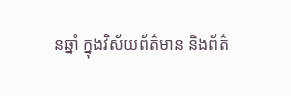នឆ្នាំ ក្នុងវិស័យព័ត៌មាន និងព័ត៌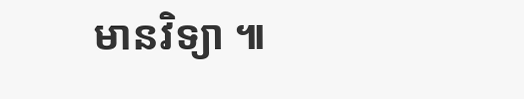មានវិទ្យា ៕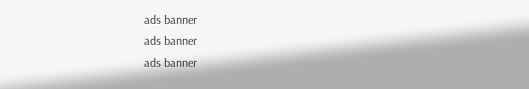ads banner
ads banner
ads banner